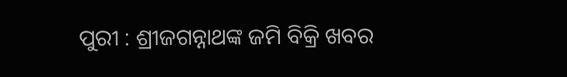ପୁରୀ : ଶ୍ରୀଜଗନ୍ନାଥଙ୍କ ଜମି ବିକ୍ରି ଖବର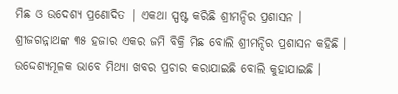ମିଛ ଓ ଉଦେଶ୍ୟ ପ୍ରଣୋଦିତ | ଏକଥା ସ୍ପଷ୍ଟ କରିଛି ଶ୍ରୀମନ୍ଦିର ପ୍ରଶାସନ । ଶ୍ରୀଜଗନ୍ନାଥଙ୍କ ୩୫ ହଜାର ଏକର ଜମି ବିକ୍ରି ମିଛ ବୋଲି ଶ୍ରୀମନ୍ଦିର ପ୍ରଶାସନ କହିଛି । ଉଦ୍ଦେଶ୍ୟମୂଳକ ଭାବେ ମିଥ୍ୟା ଖବର ପ୍ରଚାର କରାଯାଇଛି ବୋଲି କୁହାଯାଇଛି ।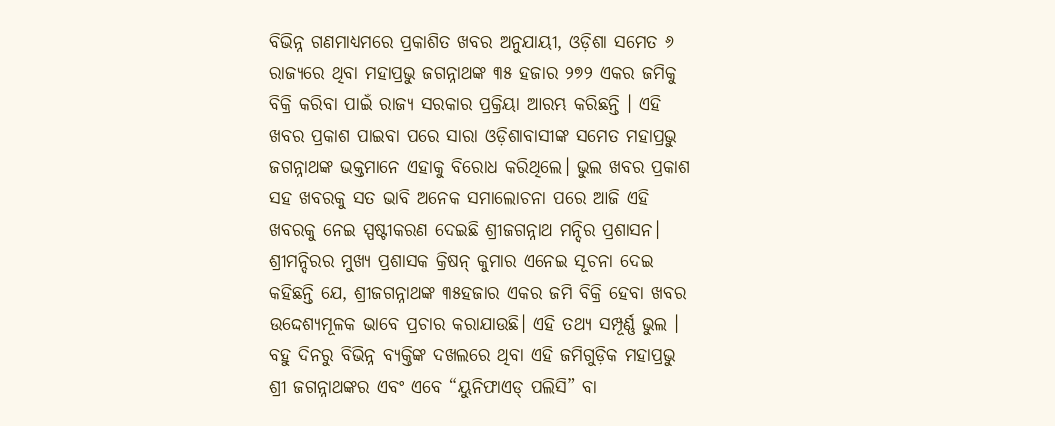ବିଭିନ୍ନ ଗଣମାଧ୍ୟମରେ ପ୍ରକାଶିତ ଖବର ଅନୁଯାୟୀ, ଓଡ଼ିଶା ସମେତ ୬ ରାଜ୍ୟରେ ଥିବା ମହାପ୍ରଭୁ ଜଗନ୍ନାଥଙ୍କ ୩୫ ହଜାର ୨୭୨ ଏକର ଜମିକୁ ବିକ୍ରି କରିବା ପାଇଁ ରାଜ୍ୟ ସରକାର ପ୍ରକ୍ରିୟା ଆରମ୍ଭ କରିଛନ୍ତି । ଏହି ଖବର ପ୍ରକାଶ ପାଇବା ପରେ ସାରା ଓଡ଼ିଶାବାସୀଙ୍କ ସମେତ ମହାପ୍ରଭୁ ଜଗନ୍ନାଥଙ୍କ ଭକ୍ତମାନେ ଏହାକୁ ବିରୋଧ କରିଥିଲେ। ଭୁଲ ଖବର ପ୍ରକାଶ ସହ ଖବରକୁ ସତ ଭାବି ଅନେକ ସମାଲୋଚନା ପରେ ଆଜି ଏହି ଖବରକୁ ନେଇ ସ୍ପଷ୍ଟୀକରଣ ଦେଇଛି ଶ୍ରୀଜଗନ୍ନାଥ ମନ୍ଦିର ପ୍ରଶାସନ।
ଶ୍ରୀମନ୍ଦିରର ମୁଖ୍ୟ ପ୍ରଶାସକ କ୍ରିଷନ୍ କୁମାର ଏନେଇ ସୂଚନା ଦେଇ କହିଛନ୍ତି ଯେ, ଶ୍ରୀଜଗନ୍ନାଥଙ୍କ ୩୫ହଜାର ଏକର ଜମି ବିକ୍ରି ହେବା ଖବର ଉଦ୍ଦେଶ୍ୟମୂଳକ ଭାବେ ପ୍ରଚାର କରାଯାଉଛି। ଏହି ତଥ୍ୟ ସମ୍ପୂର୍ଣ୍ଣ ଭୁଲ । ବହୁ ଦିନରୁ ବିଭିନ୍ନ ବ୍ୟକ୍ତିଙ୍କ ଦଖଲରେ ଥିବା ଏହି ଜମିଗୁଡ଼ିକ ମହାପ୍ରଭୁ ଶ୍ରୀ ଜଗନ୍ନାଥଙ୍କର ଏବଂ ଏବେ “ୟୁନିଫାଏଡ୍ ପଲିସି” ବା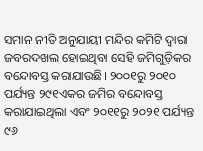ସମାନ ନୀତି ଅନୁଯାୟୀ ମନ୍ଦିର କମିଟି ଦ୍ବାରା ଜବରଦଖଲ ହୋଇଥିବା ସେହି ଜମିଗୁଡ଼ିକର ବନ୍ଦୋବସ୍ତ କରାଯାଉଛି। ୨୦୦୧ରୁ ୨୦୧୦ ପର୍ଯ୍ୟନ୍ତ ୨୯୧ଏକର ଜମିର ବନ୍ଦୋବସ୍ତ କରାଯାଇଥିଲା ଏବଂ ୨୦୧୧ରୁ ୨୦୨୧ ପର୍ଯ୍ୟନ୍ତ ୯୬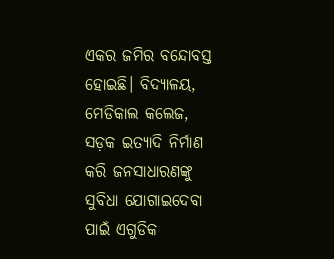ଏକର ଜମିର ବନ୍ଦୋବସ୍ତ ହୋଇଛି। ବିଦ୍ୟାଳୟ, ମେଡିକାଲ କଲେଜ, ସଡ଼କ ଇତ୍ୟାଦି ନିର୍ମାଣ କରି ଜନସାଧାରଣଙ୍କୁ ସୁବିଧା ଯୋଗାଇଦେବା ପାଇଁ ଏଗୁଡିକ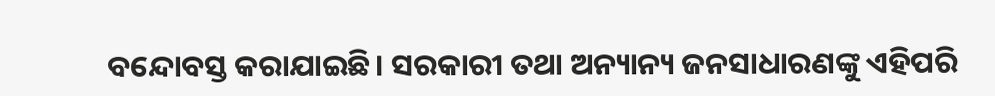ବନ୍ଦୋବସ୍ତ କରାଯାଇଛି। ସରକାରୀ ତଥା ଅନ୍ୟାନ୍ୟ ଜନସାଧାରଣଙ୍କୁ ଏହିପରି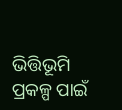ଭିତ୍ତିଭୂମି ପ୍ରକଳ୍ପ ପାଇଁ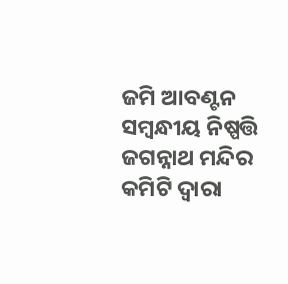ଜମି ଆବଣ୍ଟନ ସମ୍ବନ୍ଧୀୟ ନିଷ୍ପତ୍ତି ଜଗନ୍ନାଥ ମନ୍ଦିର କମିଟି ଦ୍ବାରା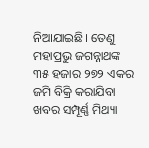ନିଆଯାଇଛି। ତେଣୁ ମହାପ୍ରଭୁ ଜଗନ୍ନାଥଙ୍କ ୩୫ ହଜାର ୨୭୨ ଏକର ଜମି ବିକ୍ରି କରାଯିବା ଖବର ସମ୍ପୂର୍ଣ୍ଣ ମିଥ୍ୟା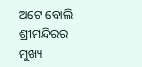ଅଟେ ବୋଲି ଶ୍ରୀମନ୍ଦିରର ମୁଖ୍ୟ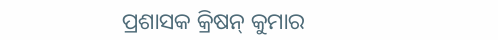ପ୍ରଶାସକ କ୍ରିଷନ୍ କୁମାର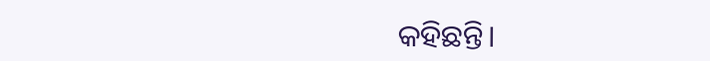କହିଛନ୍ତି।